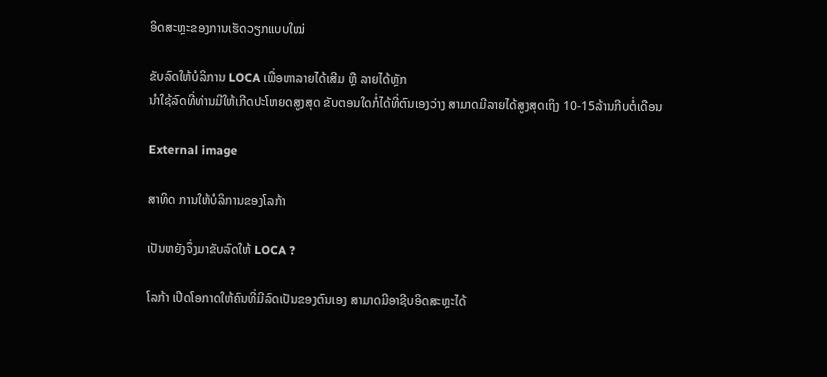ອິດສະຫຼະຂອງການເຮັດວຽກແບບໃໝ່

ຂັບລົດໃຫ້ບໍລິການ LOCA ເພື່ອຫາລາຍໄດ້ເສີມ ຫຼື ລາຍໄດ້ຫຼັກ
ນຳໃຊ້ລົດທີ່ທ່ານມີໃຫ້ເກີດປະໂຫຍດສູງສຸດ ຂັບຕອນໃດກໍ່ໄດ້ທີ່ຕົນເອງວ່າງ ສາມາດມີລາຍໄດ້ສູງສຸດເຖິງ 10-15ລ້ານກີບຕໍ່ເດືອນ

External image

ສາທິດ ການໃຫ້ບໍລິການຂອງໂລກ້າ

ເປັນຫຍັງຈຶ່ງມາຂັບລົດໃຫ້ LOCA ?

ໂລກ້າ ເປີດໂອກາດໃຫ້ຄົນທີ່ມີລົດເປັນຂອງຕົນເອງ ສາມາດມີອາຊີບອິດສະຫຼະໄດ້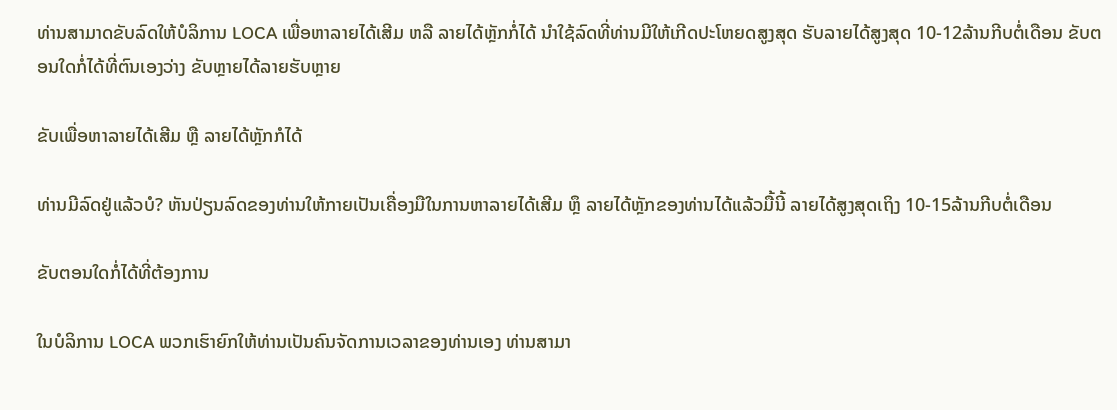ທ່ານສາມາດຂັບລົດໃຫ້ບໍລິການ LOCA ເພື່ອຫາລາຍໄດ້ເສີມ ຫລື ລາຍໄດ້ຫຼັກກໍ່ໄດ້ ນຳໃຊ້ລົດທີ່ທ່ານມີໃຫ້ເກີດປະໂຫຍດສູງສຸດ ຮັບລາຍໄດ້ສູງສຸດ 10-12ລ້ານກີບຕໍ່ເດືອນ ຂັບຕອນໃດກໍ່ໄດ້ທີ່ຕົນເອງວ່າງ ຂັບຫຼາຍໄດ້ລາຍຮັບຫຼາຍ

ຂັບເພື່ອຫາລາຍໄດ້ເສີມ ຫຼື ລາຍໄດ້ຫຼັກກໍໄດ້

ທ່ານມີລົດຢູ່ແລ້ວບໍ? ຫັນປ່ຽນລົດຂອງທ່ານໃຫ້ກາຍເປັນເຄື່ອງມືໃນການຫາລາຍໄດ້ເສີມ ຫຼຶ ລາຍໄດ້ຫຼັກຂອງທ່ານໄດ້ແລ້ວມື້ນີ້ ລາຍໄດ້ສູງສຸດເຖິງ 10-15ລ້ານກີບຕໍ່ເດືອນ

ຂັບຕອນໃດກໍ່ໄດ້ທີ່ຕ້ອງການ

ໃນບໍລິການ LOCA ພວກເຮົາຍົກໃຫ້ທ່ານເປັນຄົນຈັດການເວລາຂອງທ່ານເອງ ທ່ານສາມາ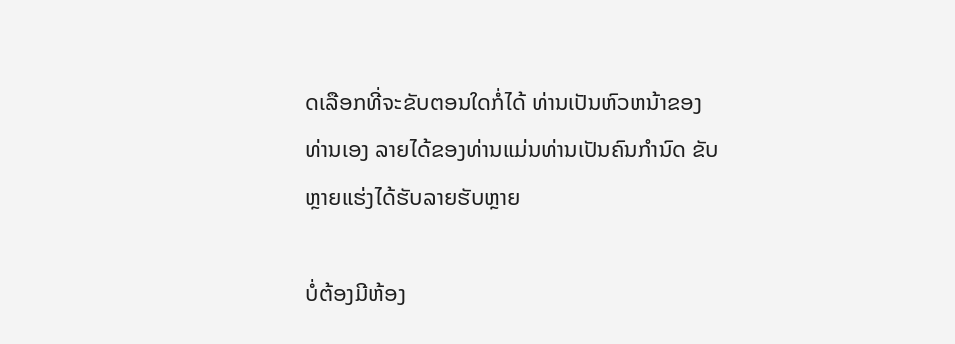ດເລືອກທີ່ຈະຂັບຕອນໃດກໍ່ໄດ້ ທ່ານເປັນຫົວຫນ້າຂອງທ່ານເອງ ລາຍໄດ້ຂອງທ່ານແມ່ນທ່ານເປັນຄົນກຳນົດ ຂັບຫຼາຍແຮ່ງໄດ້ຮັບລາຍຮັບຫຼາຍ

ບໍ່ຕ້ອງມີຫ້ອງ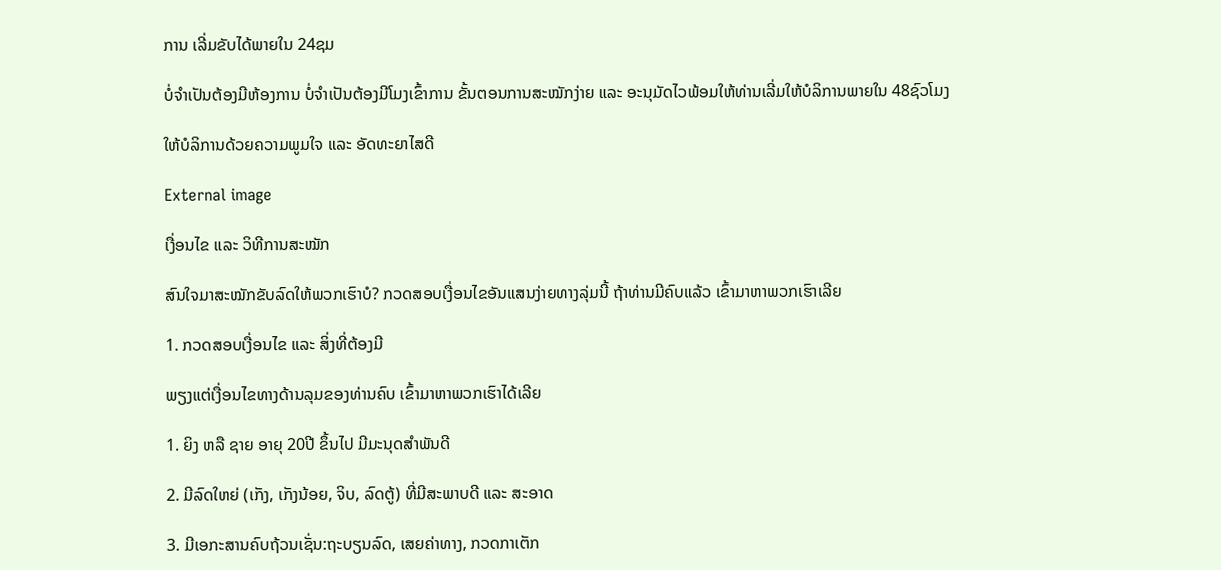ການ ເລີ່ມຂັບໄດ້ພາຍໃນ 24ຊມ

ບໍ່ຈຳເປັນຕ້ອງມີຫ້ອງການ ບໍ່ຈຳເປັນຕ້ອງມີໂມງເຂົ້າການ ຂັ້ນຕອນການສະໝັກງ່າຍ ແລະ ອະນຸມັດໄວພ້ອມໃຫ້ທ່ານເລີ່ມໃຫ້ບໍລິການພາຍໃນ 48ຊົວໂມງ

ໃຫ້ບໍລິການດ້ວຍຄວາມພູມໃຈ ແລະ ອັດທະຍາໄສດີ

External image

ເງື່ອນໄຂ ແລະ ວິທີການສະໝັກ

ສົນໃຈມາສະໝັກຂັບລົດໃຫ້ພວກເຮົາບໍ? ກວດສອບເງື່ອນໄຂອັນແສນງ່າຍທາງລຸ່ມນີ້ ຖ້າທ່ານມີຄົບແລ້ວ ເຂົ້າມາຫາພວກເຮົາເລີຍ

1. ກວດສອບເງື່ອນໄຂ ແລະ ສິ່ງທີ່ຕ້ອງມີ

ພຽງແຕ່ເງື່ອນໄຂທາງດ້ານລຸມຂອງທ່ານຄົບ ເຂົ້າມາຫາພວກເຮົາໄດ້ເລີຍ

1. ຍິງ ຫລື ຊາຍ ອາຍຸ 20ປີ ຂຶ້ນໄປ ມີມະນຸດສຳພັນດີ

2. ມີລົດໃຫຍ່ (ເກັງ, ເກັງນ້ອຍ, ຈິບ, ລົດຕູ້) ທີ່ມີສະພາບດີ ແລະ ສະອາດ

3. ມີເອກະສານຄົບຖ້ວນເຊັ່ນ:ຖະບຽນລົດ, ເສຍຄ່າທາງ, ກວດກາເຕັກ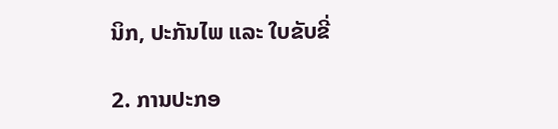ນິກ, ປະກັນໄພ ແລະ ໃບຂັບຂີ່

2. ການປະກອ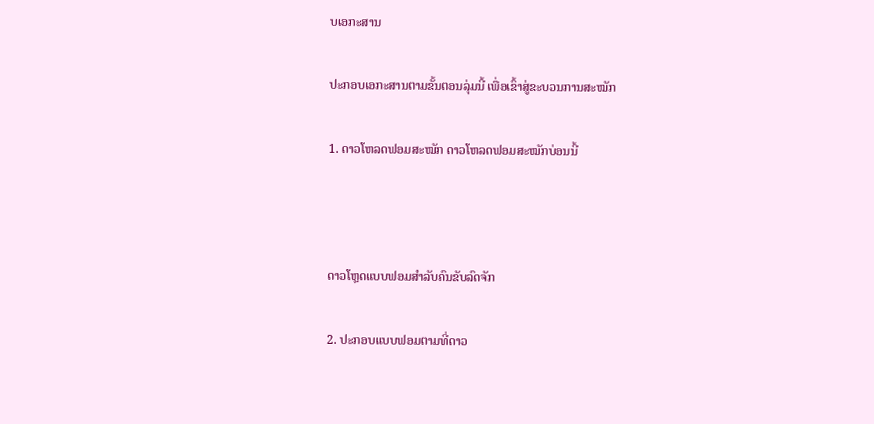ບເອກະສານ

ປະກອບເອກະສານຕາມຂັ້ນຕອນລຸ່ມນີ້ ເພື່ອເຂົ້າສູ່ຂະບວນການສະໝັກ

1. ດາວໂຫລດຟອມສະໝັກ ດາວໂຫລດຟອມສະໝັກບ່ອນນີ້



ດາວໂຫຼດແບບຟອມສຳລັບຄົນຂັບລົດຈັກ

2. ປະກອບແບບຟອມຕາມທີ່ດາວ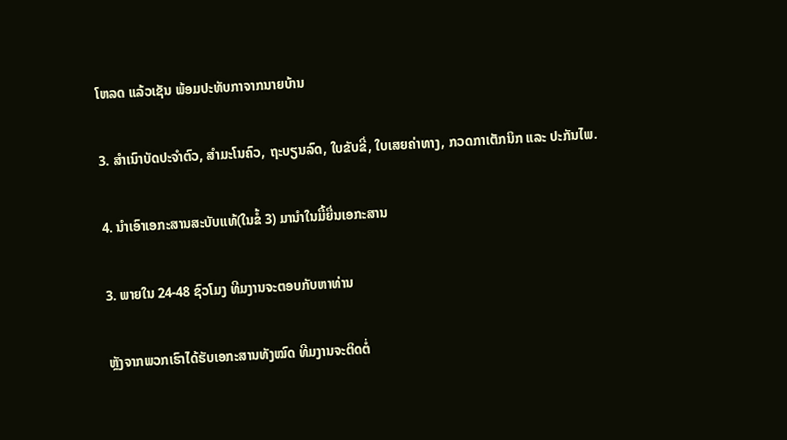ໂຫລດ ແລ້ວເຊັນ ພ້ອມປະທັບກາຈາກນາຍບ້ານ

3. ສຳເນົາບັດປະຈຳຕົວ, ສຳມະໂນຄົວ, ຖະບຽນລົດ, ໃບຂັບຂີ່, ໃບເສຍຄ່າທາງ, ກວດກາເຕັກນິກ ແລະ ປະກັນໄພ.

4. ນຳເອົາເອກະສານສະບັບແທ້(ໃນຂໍ້ 3) ມານຳໃນມື້ຍື່ນເອກະສານ

3. ພາຍໃນ 24-48 ຊົວໂມງ ທີມງານຈະຕອບກັບຫາທ່ານ

ຫຼັງຈາກພວກເຮົາໄດ້ຮັບເອກະສານທັງໝົດ ທີມງານຈະຕິດຕໍ່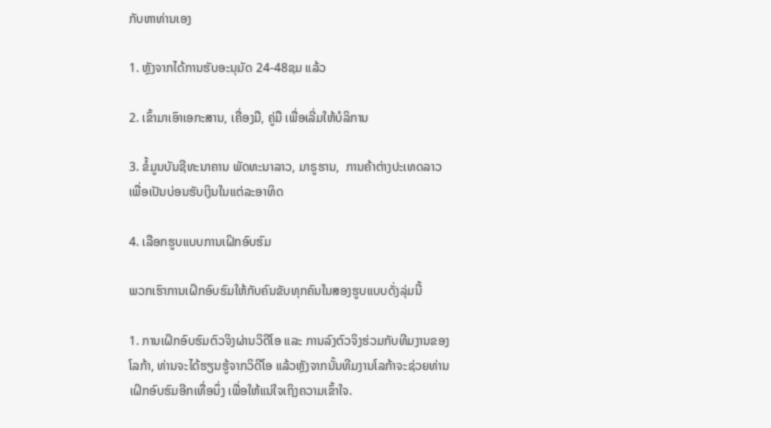ກັບຫາທ່ານເອງ

1. ຫຼັງຈາກໄດ້ການຮັບອະນຸມັດ 24-48ຊມ ແລ້ວ

2. ເຂົ້າມາເອົາເອກະສານ, ເຄື່ອງມື, ຄູ່ມື ເພື່ອເລີ່ມໃຫ້ບໍລິການ

3. ຂໍ້ມູນບັນຊີທະນາຄານ ພັດທະນາລາວ, ມາຣູຮານ,  ການຄ້າຕ່າງປະເທດລາວ ເພື່ອເປັນບ່ອນຮັບເງິນໃນແຕ່ລະອາທິດ

4. ເລືອກຮູບແບບການເຝິກອົບຮົມ

ພວກເຮົາການເຝິກອົບຮົມໃຫ້ກັບຄົນຂັບທຸກຄົນໃນສອງຮູບແບບດັ່ງລຸ່ມນີ້

1. ການເຝິກອົບຮົມຕົວຈິງຜ່ານວິດີໂອ ແລະ ການລົງຕົວຈິງຮ່ວມກັບທີມງານຂອງໂລກ້າ, ທ່ານຈະໄດ້ຮຽນຮູ້ຈາກວິດີໂອ ແລ້ວຫຼັງຈາກນັ້ນທີມງານໂລກ້າຈະຊ່ວຍທ່ານເຝິກອົບຮົມອີກເທື່ອນຶ່ງ ເພື່ອໃຫ້ແນ່ໃຈເຖິງຄວາມເຂົ້າໃຈ.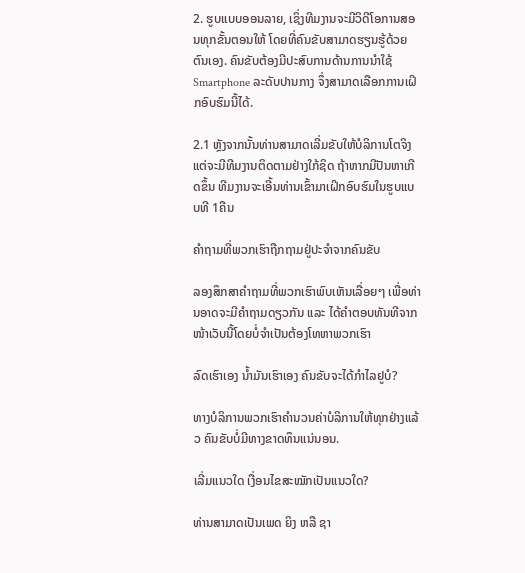2. ຮູບແບບອອນລາຍ, ເຊິ່ງທີມງານຈະມີວິດີໂອການສອນທຸກຂັ້ນຕອນໃຫ້ ໂດຍທີ່ຄົນຂັບສາມາດຮຽນຮູ້ດ້ວຍຕົນເອງ. ຄົນຂັບຕ້ອງມີປະສົບການດ້ານການນໍາໃຊ້ Smartphone ລະດັບປານກາງ ຈຶ່ງສາມາດເລືອກການເຝິກອົບຮົມນີ້ໄດ້.

2.1 ຫຼັງຈາກນັ້ນທ່ານສາມາດເລີ່ມຂັບໃຫ້ບໍລິການໂຕຈິງ ແຕ່ຈະມີທີມງານຕິດຕາມຢ່າງໃກ້ຊິດ ຖ້າຫາກມີປັນຫາເກີດຂຶ້ນ ທີມງານຈະເອີ້ນທ່ານເຂົ້າມາເຝິກອົບຮົມໃນຮູບແບບທີ 1ຄືນ

ຄໍາຖາມທີ່ພວກເຮົາຖືກຖາມຢູ່ປະຈໍາຈາກຄົນຂັບ

ລອງສຶກສາຄຳຖາມທີ່ພວກເຮົາພົບເຫັນເລື່ອຍໆ ເພື່ອທ່ານອາດຈະມີຄຳຖາມດຽວກັນ ແລະ ໄດ້ຄຳຕອບທັນທີຈາກໜ້າເວັບນີ້ໂດຍບໍ່ຈຳເປັນຕ້ອງໂທຫາພວກເຮົາ

ລົດເຮົາເອງ ນໍ້າມັນເຮົາເອງ ຄົນຂັບຈະໄດ້ກໍາໄລຢູບໍ?

ທາງບໍລິການພວກເຮົາຄໍານວນຄ່າບໍລິການໃຫ້ທຸກຢ່າງແລ້ວ ຄົນຂັບບໍ່ມີທາງຂາດທຶນແນ່ນອນ.

ເລີ່ມແນວໃດ ເງື່ອນໄຂສະໝັກເປັນແນວໃດ?

ທ່ານສາມາດເປັນເພດ ຍິງ ຫລື ຊາ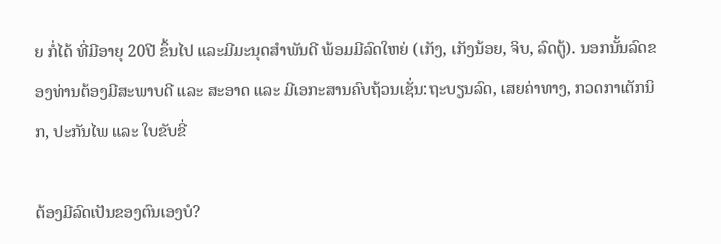ຍ ກໍ່ໄດ້ ທີ່ມີອາຍຸ 20ປີ ຂຶ້ນໄປ ແລະມີມະນຸດສຳພັນດີ ພ້ອມມີລົດໃຫຍ່ (ເກັງ, ເກັງນ້ອຍ, ຈິບ, ລົດຕູ້). ນອກນັ້ນລົດຂອງທ່ານຕ້ອງມີສະພາບດີ ແລະ ສະອາດ ແລະ ມີເອກະສານຄົບຖ້ວນເຊັ່ນ:ຖະບຽນລົດ, ເສຍຄ່າທາງ, ກວດກາເຕັກນິກ, ປະກັນໄພ ແລະ ໃບຂັບຂີ່

ຕ້ອງມີລົດເປັນຂອງຕົນເອງບໍ?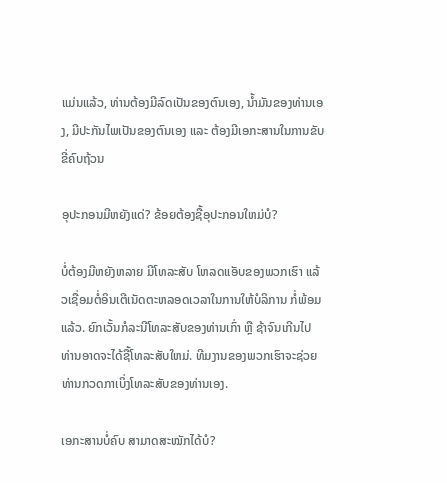ແມ່ນແລ້ວ, ທ່ານຕ້ອງມີລົດເປັນຂອງຕົນເອງ, ນໍ້າມັນຂອງທ່ານເອງ, ມີປະກັນໄພເປັນຂອງຕົນເອງ ແລະ ຕ້ອງມີເອກະສານໃນການຂັບຂີ່ຄົບຖ້ວນ

ອຸປະກອນມີຫຍັງແດ່? ຂ້ອຍຕ້ອງຊື້ອຸປະກອນໃຫມ່ບໍ?

ບໍ່ຕ້ອງມີຫຍັງຫລາຍ ມີໂທລະສັບ ໂຫລດແອັບຂອງພວກເຮົາ ແລ້ວເຊື່ອມຕໍ່ອິນເຕີເນັດຕະຫລອດເວລາໃນການໃຫ້ບໍລິການ ກໍ່ພ້ອມແລ້ວ. ຍົກເວັ້ນກໍລະນີໂທລະສັບຂອງທ່ານເກົ່າ ຫຼື ຊ້າຈົນເກີນໄປ ທ່ານອາດຈະໄດ້ຊື້ໂທລະສັບໃຫມ່. ທີມງານຂອງພວກເຮົາຈະຊ່ວຍທ່ານກວດກາເບິ່ງໂທລະສັບຂອງທ່ານເອງ.

ເອກະສານບໍ່ຄົບ ສາມາດສະໝັກໄດ້ບໍ?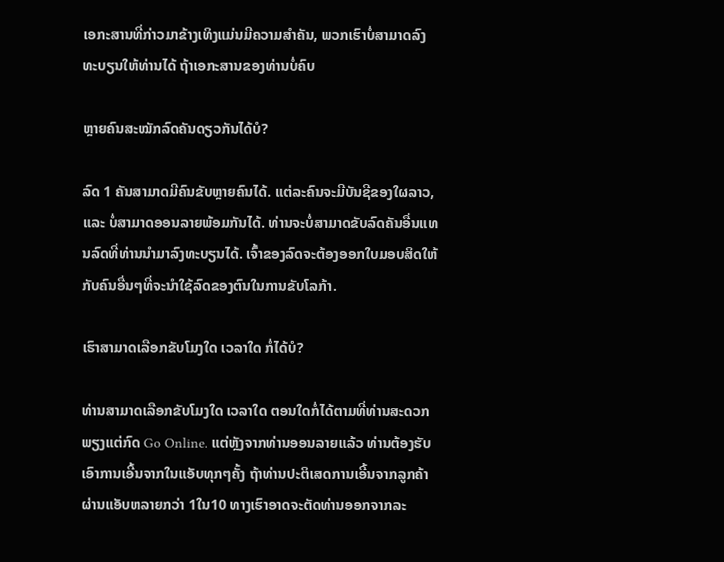ເອກະສານທີ່ກ່າວມາຂ້າງເທິງແມ່ນມີຄວາມສຳຄັນ, ພວກເຮົາບໍ່ສາມາດລົງທະບຽນໃຫ້ທ່ານໄດ້ ຖ້າເອກະສານຂອງທ່ານບໍ່ຄົບ

ຫຼາຍຄົນສະໝັກລົດຄັນດຽວກັນໄດ້ບໍ?

ລົດ 1 ຄັນສາມາດມີຄົນຂັບຫຼາຍຄົນໄດ້. ແຕ່ລະຄົນຈະມີບັນຊີຂອງໃຜລາວ, ແລະ ບໍ່ສາມາດອອນລາຍພ້ອມກັນໄດ້. ທ່ານຈະບໍ່ສາມາດຂັບລົດຄັນອື່ນແທນລົດທີ່ທ່ານນໍາມາລົງທະບຽນໄດ້. ເຈົ້າຂອງລົດຈະຕ້ອງອອກໃບມອບສິດໃຫ້ກັບຄົນອື່ນໆທີ່ຈະນໍາໃຊ້ລົດຂອງຕົນໃນການຂັບໂລກ້າ.

ເຮົາສາມາດເລືອກຂັບໂມງໃດ ເວລາໃດ ກໍ່ໄດ້ບໍ?

ທ່ານສາມາດເລືອກຂັບໂມງໃດ ເວລາໃດ ຕອນໃດກໍ່ໄດ້ຕາມທີ່ທ່ານສະດວກ ພຽງແຕ່ກົດ Go Online. ແຕ່ຫຼັງຈາກທ່ານອອນລາຍແລ້ວ ທ່ານຕ້ອງຮັບເອົາການເອີ້ນຈາກໃນແອັບທຸກໆຄັ້ງ ຖ້າທ່ານປະຕິເສດການເອີ້ນຈາກລູກຄ້າຜ່ານແອັບຫລາຍກວ່າ 1ໃນ10 ທາງເຮົາອາດຈະຕັດທ່ານອອກຈາກລະ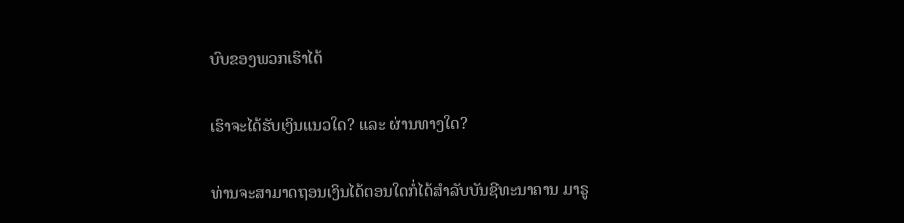ບົບຂອງພວກເຮົາໄດ້

ເຮົາຈະໄດ້ຮັບເງິນແນວໃດ? ແລະ ຜ່ານທາງໃດ?

ທ່ານຈະສາມາດຖອນເງິນໄດ້ຕອນໃດກໍ່ໄດ້ສໍາລັບບັນຊີທະນາຄານ ມາຣູ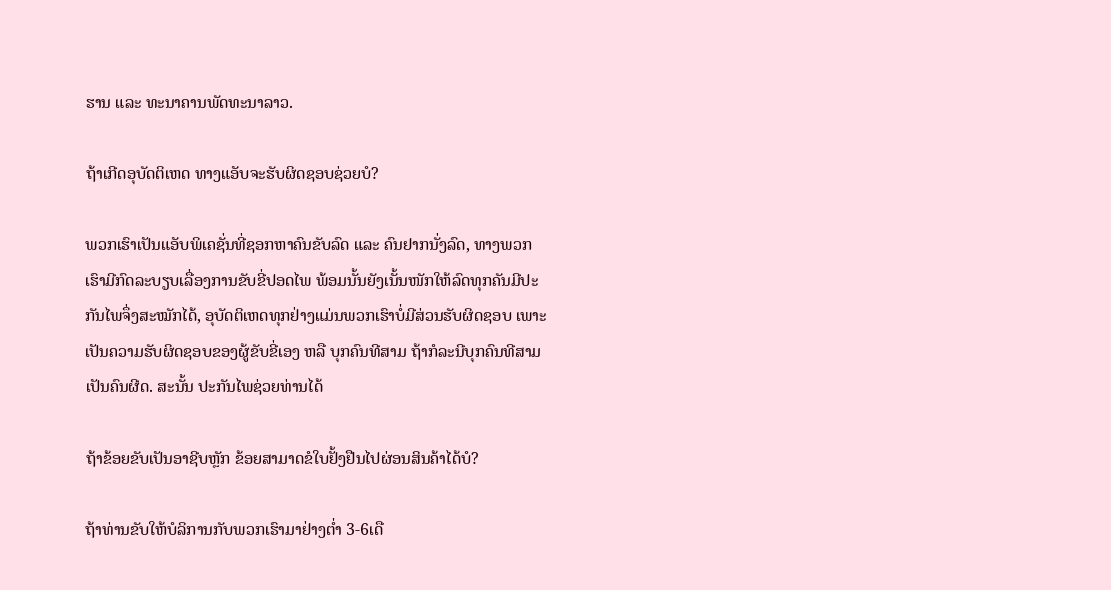ຮານ ແລະ ທະນາຄານພັດທະນາລາວ.

ຖ້າເກີດອຸບັດຕິເຫດ ທາງແອັບຈະຮັບຜິດຊອບຊ່ວຍບໍ?

ພວກເຮົາເປັນແອັບພິເຄຊັ່ນທີ່ຊອກຫາຄົນຂັບລົດ ແລະ ຄົນຢາກນັ່ງລົດ, ທາງພວກເຮົາມີກົດລະບຽບເລື່ອງການຂັບຂີ່ປອດໄພ ພ້ອມນັ້ນຍັງເນັ້ນໜັກໃຫ້ລົດທຸກຄັນມີປະກັນໄພຈຶ່ງສະໝັກໄດ້, ອຸບັດຕິເຫດທຸກຢ່າງແມ່ນພວກເຮົາບໍ່ມີສ່ວນຮັບຜິດຊອບ ເພາະເປັນຄວາມຮັບຜິດຊອບຂອງຜູ້ຂັບຂີ່ເອງ ຫລື ບຸກຄົນທີສາມ ຖ້າກໍລະນີບຸກຄົນທີສາມເປັນຄົນຜີດ. ສະນັ້ນ ປະກັນໄພຊ່ວຍທ່ານໄດ້

ຖ້າຂ້ອຍຂັບເປັນອາຊີບຫຼັກ ຂ້ອຍສາມາດຂໍໃບຢັ້ງຢືນໄປຜ່ອນສິນຄ້າໄດ້ບໍ?

ຖ້າທ່ານຂັບໃຫ້ບໍລິການກັບພວກເຮົາມາຢ່າງຕໍ່າ 3-6ເດື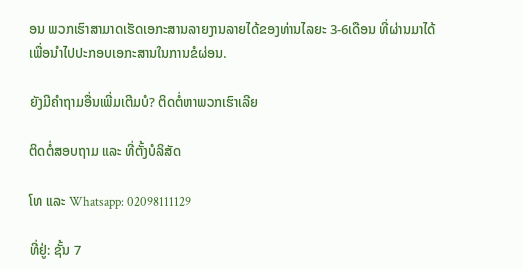ອນ ພວກເຮົາສາມາດເຮັດເອກະສານລາຍງານລາຍໄດ້ຂອງທ່ານໄລຍະ 3-6ເດືອນ ທີ່ຜ່ານມາໄດ້ ເພື່ອນໍາໄປປະກອບເອກະສານໃນການຂໍຜ່ອນ.

ຍັງມີຄໍາຖາມອື່ນເພີ່ມເຕີມບໍ? ຕິດຕໍ່ຫາພວກເຮົາເລີຍ

ຕິດຕໍ່ສອບຖາມ ແລະ ທີ່ຕັ້ງບໍລິສັດ

ໂທ ແລະ Whatsapp: 02098111129

ທີ່ຢູ່: ຊັ້ນ 7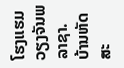ໂຮງແຮມວຽງຈັນພລາຊາ. ບ້ານຫັດສະ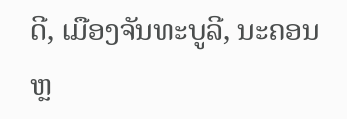ດີ, ເມືອງຈັນທະບູລີ, ນະຄອນຫຼ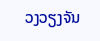ວງວຽງຈັນ